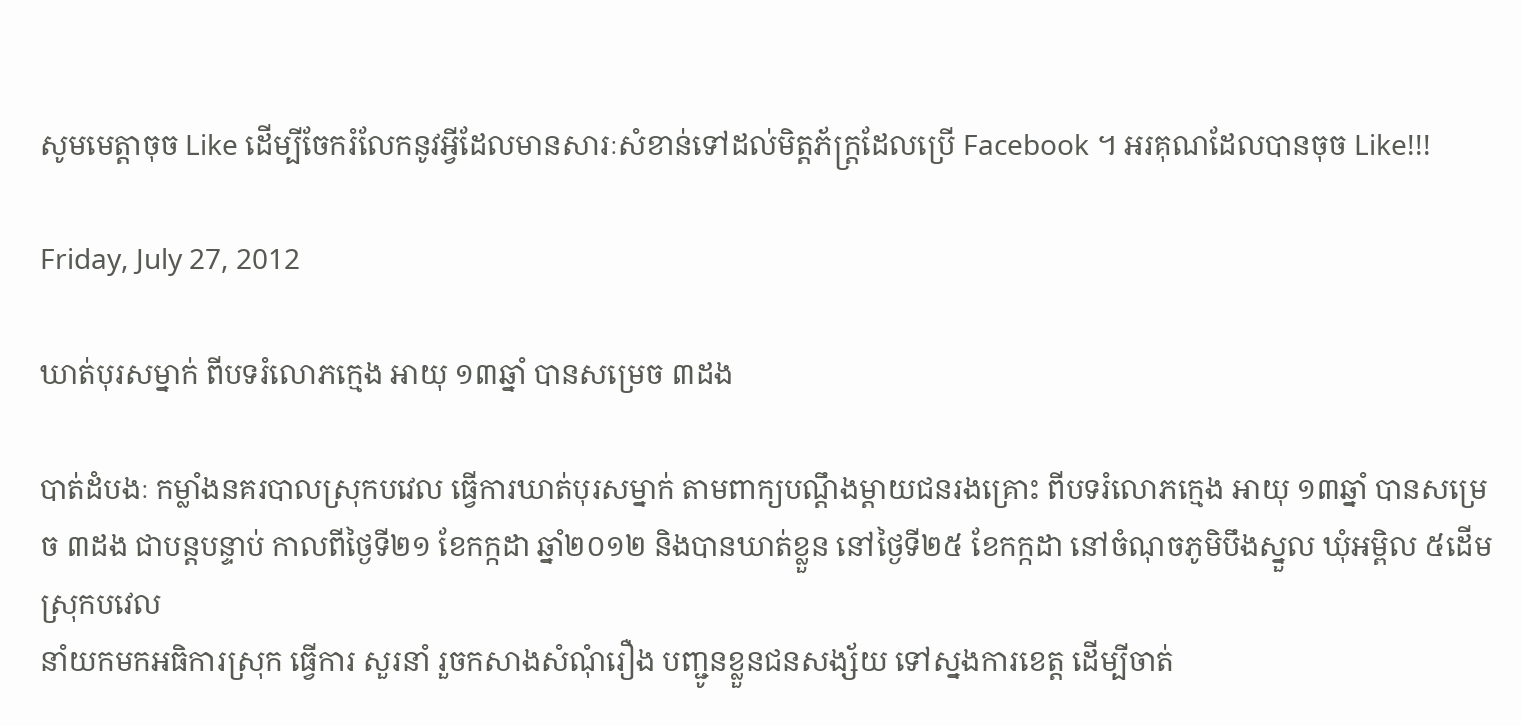សូមមេត្តាចុច Like ដើម្បីចែករំលែកនូវអ្វីដែលមានសារៈសំខាន់ទៅដល់មិត្តភ័ក្ត្រដែលប្រើ Facebook ។ អរគុណដែលបានចុច Like!!!

Friday, July 27, 2012

ឃាត់បុរសម្នាក់ ពីបទរំលោភក្មេង អាយុ ១៣ឆ្នាំ បានសម្រេច ៣ដង

បាត់ដំបងៈ កម្លាំងនគរបាលស្រុកបវេល ធ្វើការឃាត់បុរសម្នាក់ តាមពាក្យបណ្តឹងម្តាយជនរងគ្រោះ ពីបទរំលោភក្មេង អាយុ ១៣ឆ្នាំ បានសម្រេច ៣ដង ជាបន្តបន្ទាប់ កាលពីថ្ងៃទី២១ ខែកក្កដា ឆ្នាំ២០១២ និងបានឃាត់ខ្លួន នៅថ្ងៃទី២៥ ខែកក្កដា នៅចំណុចភូមិបឹងស្នួល ឃុំអម្ពិល ៥ដើម ស្រុកបវេល
នាំយកមកអធិការស្រុក ធ្វើការ សួរនាំ រួចកសាងសំណុំរឿង បញ្ជូនខ្លួនជនសង្ស័យ ទៅស្នងការខេត្ត ដើម្បីចាត់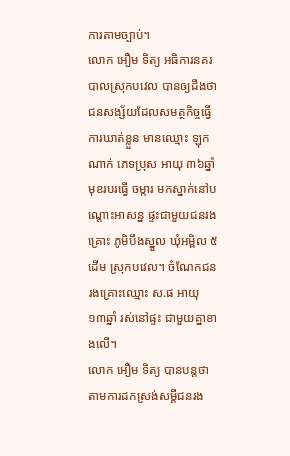ការតាមច្បាប់។
លោក អឿម ទិត្យ អធិការនគរបាលស្រុកបវេល បានឲ្យដឹងថា ជនសង្ស័យដែលសមត្ថកិច្ចធ្វើការឃាត់ខ្លួន មានឈ្មោះ ឡុក ណាក់ ភេទប្រុស អាយុ ៣៦ឆ្នាំ មុខរបរធ្វើ ចម្ការ មកស្នាក់នៅបណ្តោះអាសន្ន ផ្ទះជាមួយជនរងគ្រោះ ភូមិបឹងស្នួល ឃុំអម្ពិល ៥ដើម ស្រុកបវេល។ ចំណែកជនរងគ្រោះឈ្មោះ ស.ផ អាយុ ១៣ឆ្នាំ រស់នៅផ្ទះ ជាមួយគ្នាខាងលើ។
លោក អឿម ទិត្យ បានបន្តថា តាមការដកស្រង់សម្តីជនរង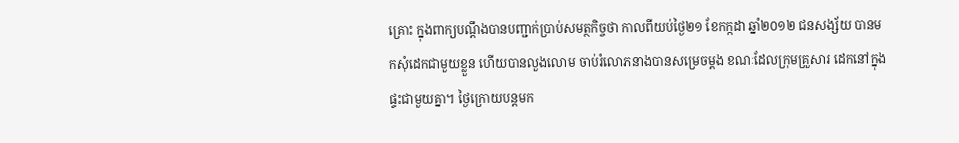គ្រោះ ក្នុងពាក្យបណ្តឹងបានបញ្ជាក់ប្រាប់សមត្ថកិច្ចថា កាលពីយប់ថ្ងៃ២១ ខែកក្កដា ឆ្នាំ២០១២ ជនសង្ស័យ បានមកសុំដេកជាមួយខ្លួន ហើយបានលួងលោម ចាប់រំលោភនាងបានសម្រេចម្តង ខណៈដែលក្រុមគ្រួសារ ដេកនៅក្នុងផ្ទះជាមួយគ្នា។ ថ្ងៃក្រោយបន្តមក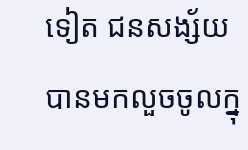ទៀត ជនសង្ស័យ បានមកលួចចូលក្នុ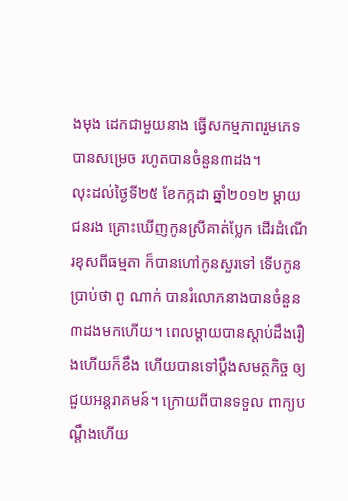ងមុង ដេកជាមួយនាង ធ្វើសកម្មភាពរួមភេទបានសម្រេច រហូតបានចំនួន៣ដង។
លុះដល់ថ្ងៃទី២៥ ខែកក្កដា ឆ្នាំ២០១២ ម្តាយជនរង គ្រោះឃើញកូនស្រីគាត់ប្លែក ដើរដំណើរខុសពីធម្មតា ក៏បានហៅកូនសួរទៅ ទើបកូនប្រាប់ថា ពូ ណាក់ បានរំលោភនាងបានចំនួន ៣ដងមកហើយ។ ពេលម្តាយបានស្តាប់ដឹងរឿងហើយក៏ខឹង ហើយបានទៅប្តឹងសមត្ថកិច្ច ឲ្យជួយអន្តរាគមន៍។ ក្រោយពីបានទទួល ពាក្យបណ្តឹងហើយ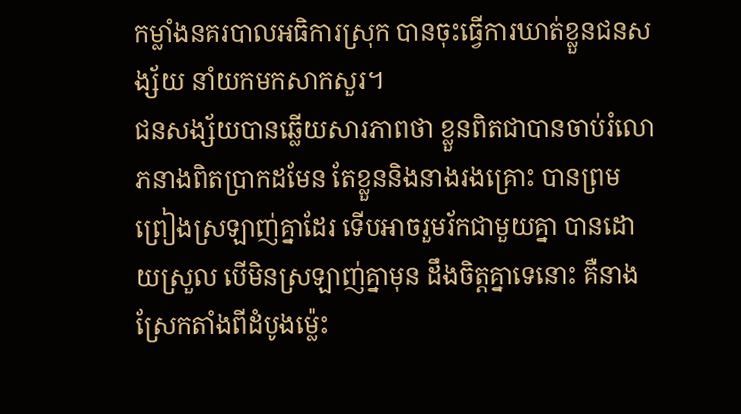កម្លាំងនគរបាលអធិការស្រុក បានចុះធ្វើការឃាត់ខ្លួនជនសង្ស័យ នាំយកមកសាកសួរ។
ជនសង្ស័យបានឆ្លើយសារភាពថា ខ្លួនពិតជាបានចាប់រំលោភនាងពិតប្រាកដមែន តែខ្លួននិងនាងរងគ្រោះ បានព្រមព្រៀងស្រឡាញ់គ្នាដែរ ទើបអាចរួមរ័កជាមួយគ្នា បានដោយស្រួល បើមិនស្រឡាញ់គ្នាមុន ដឹងចិត្តគ្នាទេនោះ គឺនាងស្រែកតាំងពីដំបូងម្ល៉េះ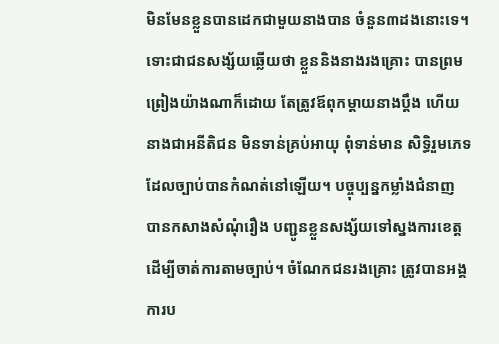មិនមែនខ្លួនបានដេកជាមួយនាងបាន ចំនួន៣ដងនោះទេ។
ទោះជាជនសង្ស័យឆ្លើយថា ខ្លួននិងនាងរងគ្រោះ បានព្រមព្រៀងយ៉ាងណាក៏ដោយ តែត្រូវឪពុកម្តាយនាងប្តឹង ហើយនាងជាអនីតិជន មិនទាន់គ្រប់អាយុ ពុំទាន់មាន សិទ្ធិរួមភេទ ដែលច្បាប់បានកំណត់នៅឡើយ។ បច្ចុប្បន្នកម្លាំងជំនាញ បានកសាងសំណុំរឿង បញ្ជូនខ្លួនសង្ស័យទៅស្នងការខេត្ត ដើម្បីចាត់ការតាមច្បាប់។ ចំណែកជនរងគ្រោះ ត្រូវបានអង្គការប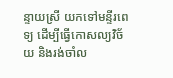ន្ទាយស្រី យកទៅមន្ទីរពេទ្យ ដើម្បីធ្វើកោសល្យវិច័យ និងរង់ចាំល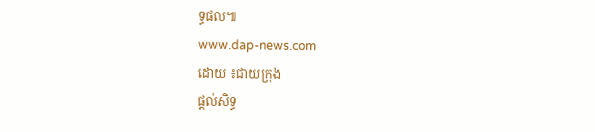ទ្ធផល៕
www.dap-news.com
ដោយ ៖ជាយក្រុង
ផ្តល់សិទ្ធ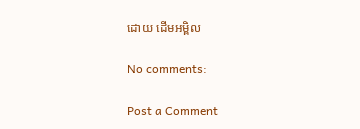ដោយ ដើមអម្ពិល

No comments:

Post a Comment